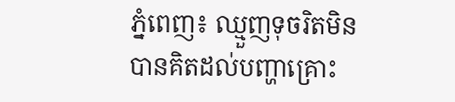ភ្នំពេញ៖ ឈ្មួញទុចរិតមិនបានគិតដល់បញ្ហាគ្រោះ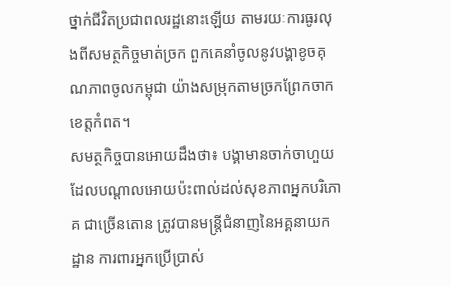ថ្នាក់ជីវិតប្រជាពលរដ្ឋនោះឡើយ តាមរយៈការធូរលុងពីសមត្ថកិច្ចមាត់ច្រក ពួកគេនាំចូលនូវបង្គាខូចគុណភាពចូលកម្ពុជា យ៉ាងសម្រុកតាមច្រកព្រែកចាក ខេត្តកំពត។
សមត្ថកិច្ចបានអោយដឹងថា៖ បង្គាមានចាក់ចាហួយ ដែលបណ្តាលអោយប៉ះពាល់ដល់សុខភាពអ្នកបរិភោគ ជាច្រេីនតោន ត្រូវបានមន្ត្រីជំនាញនៃអគ្គនាយកដ្ឋាន ការពារអ្នកប្រេីប្រាស់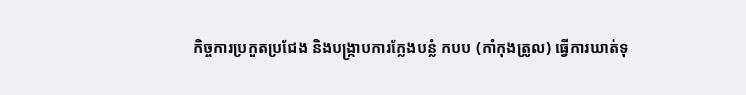កិច្ចការប្រកួតប្រជែង និងបង្ក្រាបការក្លែងបន្លំ កបប (កាំកុងត្រូល) ធ្វេីការឃាត់ទុ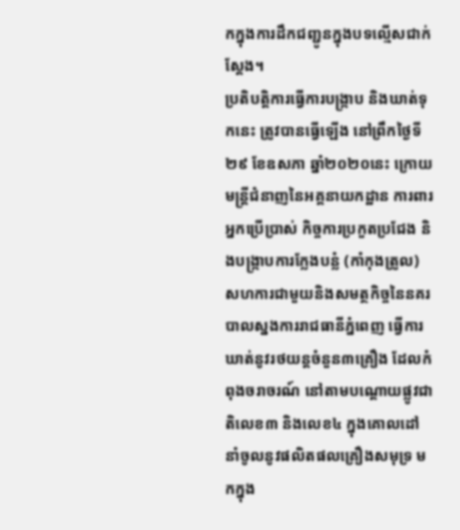កក្នុងការដឹកជញ្ជូនក្នុងបទល្មើសជាក់ស្តែង។
ប្រតិបត្តិការធ្វេីការបង្ក្រាប និងឃាត់ទុកនេះ ត្រូវបានធ្វេីឡេីង នៅព្រឹកថ្ងៃទី២៩ ខែឧសភា ឆ្នាំ២០២០នេះ ក្រោយមន្ត្រីជំនាញនៃអគ្គនាយកដ្ឋាន ការពារអ្នកប្រេីប្រាស់ កិច្ចការប្រកួតប្រជែង និងបង្ក្រាបការក្លែងបន្លំ (កាំកុងត្រូល) សហការជាមួយនិងសមត្ថកិច្ចនៃនគរបាលស្នងការរាជធានីភ្នំពេញ ធ្វេីការឃាត់នូវរថយន្តចំនួន៣គ្រឿង ដែលកំពុងចរាចរណ៍ នៅតាមបណ្តោយផ្លូវជាតិលេខ៣ និងលេខ៤ ក្នុងគោលដៅនាំចូលនូវផលិតផលគ្រឿងសមុទ្រ មកក្នុង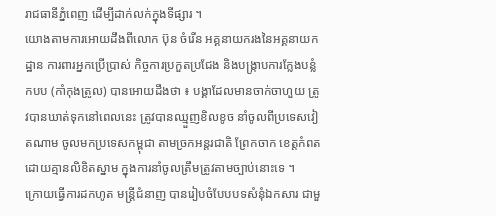រាជធានីភ្នំពេញ ដេីម្បីដាក់លក់ក្នុងទីផ្សារ ។
យោងតាមការអោយដឹងពីលោក ប៊ុន ចំរេីន អគ្គនាយករងនៃអគ្គនាយកដ្ឋាន ការពារអ្នកប្រេីប្រាស់ កិច្ចការប្រកួតប្រជែង និងបង្ក្រាបការក្លែងបន្លំ កបប (កាំកុងត្រូល) បានអោយដឹងថា ៖ បង្គាដែលមានចាក់ចាហួយ ត្រូវបានឃាត់ទុកនៅពេលនេះ ត្រូវបានឈ្មួញខិលខូច នាំចូលពីប្រទេសវៀតណាម ចូលមកប្រទេសកម្ពុជា តាមច្រកអន្តរជាតិ ព្រែកចាក ខេត្តកំពត ដោយគ្មានលិខិតស្នាម ក្នុងការនាំចូលត្រឹមត្រូវតាមច្បាប់នោះទេ ។
ក្រោយធ្វេីការដកហូត មន្ត្រីជំនាញ បានរៀបចំបែបបទសំនុំឯកសារ ជាមួ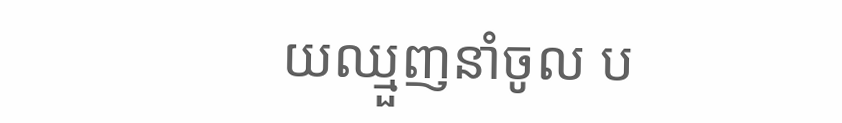យឈ្មួញនាំចូល ប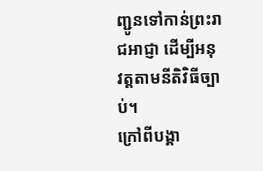ញ្ជូនទៅកាន់ព្រះរាជអាជ្ញា ដេីម្បីអនុវត្តតាមនីតិវិធីច្បាប់។
ក្រៅពីបង្គា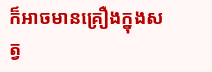ក៏អាចមានគ្រឿងក្នុងសត្វ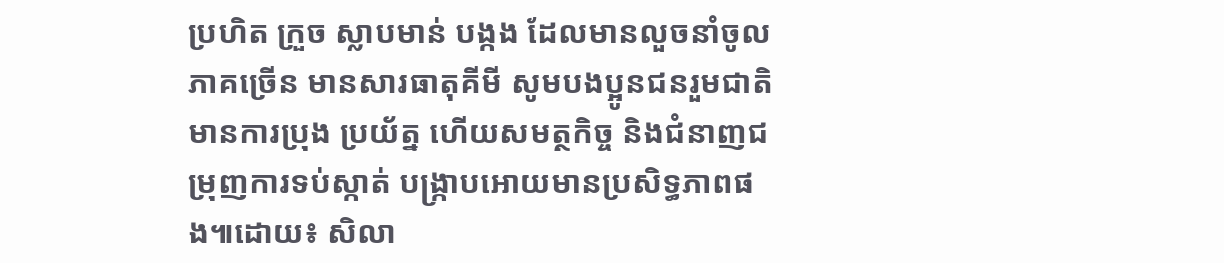ប្រហិត ក្រួច ស្លាបមាន់ បង្កង ដែលមានលួចនាំចូលភាគច្រើន មានសារធាតុគីមី សូមបងប្អូនជនរួមជាតិមានការប្រុង ប្រយ័ត្ន ហើយសមត្ថកិច្ច និងជំនាញជម្រុញការទប់ស្កាត់ បង្ក្រាបអោយមានប្រសិទ្ធភាពផង៕ដោយ៖ សិលា